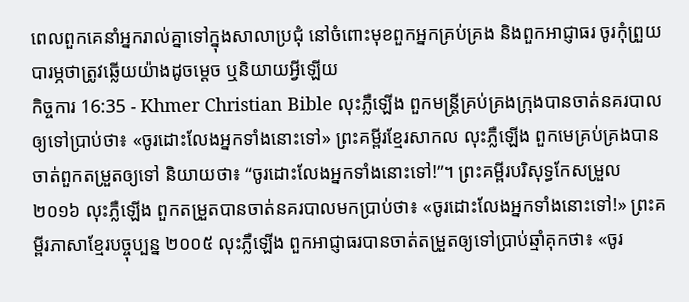ពេលពួកគេនាំអ្នករាល់គ្នាទៅក្នុងសាលាប្រជុំ នៅចំពោះមុខពួកអ្នកគ្រប់គ្រង និងពួកអាជ្ញាធរ ចូរកុំព្រួយបារម្ភថាត្រូវឆ្លើយយ៉ាងដូចម្ដេច ឬនិយាយអ្វីឡើយ
កិច្ចការ 16:35 - Khmer Christian Bible លុះភ្លឺឡើង ពួកមន្ដ្រីគ្រប់គ្រងក្រុងបានចាត់នគរបាលឲ្យទៅប្រាប់ថា៖ «ចូរដោះលែងអ្នកទាំងនោះទៅ» ព្រះគម្ពីរខ្មែរសាកល លុះភ្លឺឡើង ពួកមេគ្រប់គ្រងបានចាត់ពួកតម្រួតឲ្យទៅ និយាយថា៖ “ចូរដោះលែងអ្នកទាំងនោះទៅ!”។ ព្រះគម្ពីរបរិសុទ្ធកែសម្រួល ២០១៦ លុះភ្លឺឡើង ពួកតម្រួតបានចាត់នគរបាលមកប្រាប់ថា៖ «ចូរដោះលែងអ្នកទាំងនោះទៅ!» ព្រះគម្ពីរភាសាខ្មែរបច្ចុប្បន្ន ២០០៥ លុះភ្លឺឡើង ពួកអាជ្ញាធរបានចាត់តម្រួតឲ្យទៅប្រាប់ឆ្មាំគុកថា៖ «ចូរ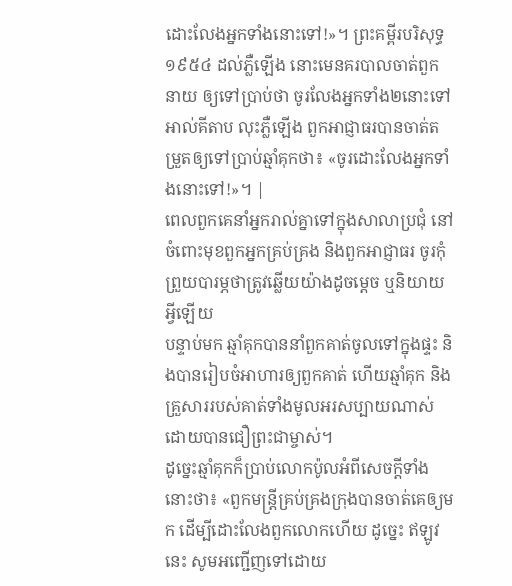ដោះលែងអ្នកទាំងនោះទៅ!»។ ព្រះគម្ពីរបរិសុទ្ធ ១៩៥៤ ដល់ភ្លឺឡើង នោះមេនគរបាលចាត់ពួកនាយ ឲ្យទៅប្រាប់ថា ចូរលែងអ្នកទាំង២នោះទៅ អាល់គីតាប លុះភ្លឺឡើង ពួកអាជ្ញាធរបានចាត់តម្រួតឲ្យទៅប្រាប់ឆ្មាំគុកថា៖ «ចូរដោះលែងអ្នកទាំងនោះទៅ!»។ |
ពេលពួកគេនាំអ្នករាល់គ្នាទៅក្នុងសាលាប្រជុំ នៅចំពោះមុខពួកអ្នកគ្រប់គ្រង និងពួកអាជ្ញាធរ ចូរកុំព្រួយបារម្ភថាត្រូវឆ្លើយយ៉ាងដូចម្ដេច ឬនិយាយអ្វីឡើយ
បន្ទាប់មក ឆ្មាំគុកបាននាំពួកគាត់ចូលទៅក្នុងផ្ទះ និងបានរៀបចំអាហារឲ្យពួកគាត់ ហើយឆ្មាំគុក និងគ្រួសាររបស់គាត់ទាំងមូលអរសប្បាយណាស់ ដោយបានជឿព្រះជាម្ចាស់។
ដូច្នេះឆ្មាំគុកក៏ប្រាប់លោកប៉ូលអំពីសេចក្ដីទាំងនោះថា៖ «ពួកមន្ដ្រីគ្រប់គ្រងក្រុងបានចាត់គេឲ្យមក ដើម្បីដោះលែងពួកលោកហើយ ដូច្នេះ ឥឡូវនេះ សូមអញ្ជើញទៅដោយ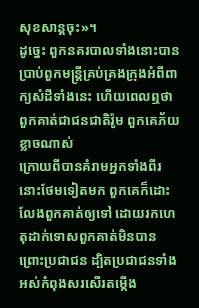សុខសាន្ដចុះ»។
ដូច្នេះ ពួកនគរបាលទាំងនោះបានប្រាប់ពួកមន្ដ្រីគ្រប់គ្រងក្រុងអំពីពាក្យសំដីទាំងនេះ ហើយពេលឮថាពួកគាត់ជាជនជាតិរ៉ូម ពួកគេភ័យខ្លាចណាស់
ក្រោយពីបានគំរាមអ្នកទាំងពីរនោះថែមទៀតមក ពួកគេក៏ដោះលែងពួកគាត់ឲ្យទៅ ដោយរកហេតុដាក់ទោសពួកគាត់មិនបាន ព្រោះប្រជាជន ដ្បិតប្រជាជនទាំងអស់កំពុងសរសើរតម្កើង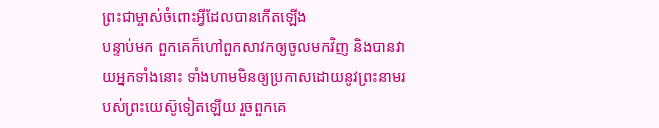ព្រះជាម្ចាស់ចំពោះអ្វីដែលបានកើតឡើង
បន្ទាប់មក ពួកគេក៏ហៅពួកសាវកឲ្យចូលមកវិញ និងបានវាយអ្នកទាំងនោះ ទាំងហាមមិនឲ្យប្រកាសដោយនូវព្រះនាមរបស់ព្រះយេស៊ូទៀតឡើយ រួចពួកគេ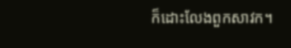ក៏ដោះលែងពួកសាវក។